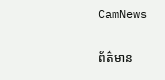CamNews

ព័ត៌មាន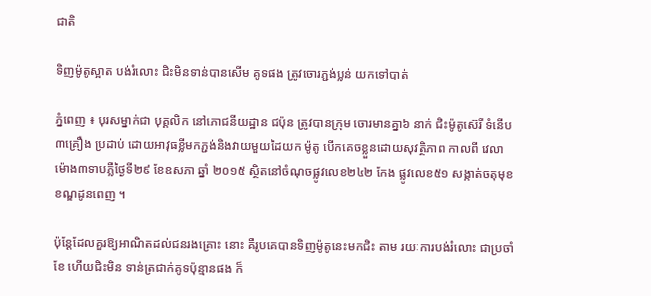ជាតិ

ទិញម៉ូតូស្អាត បង់រំលោះ ជិះមិនទាន់បានសើម គូទផង ត្រូវចោរភ្ជង់ប្លន់ យកទៅបាត់

ភ្នំពេញ ៖ បុរសម្នាក់ជា បុគ្គលិក នៅភោជនីយដ្ឋាន ជប៉ុន ត្រូវបានក្រុម ចោរមានគ្នា៦ នាក់ ជិះម៉ូតូស៊េរី ទំនើប៣គ្រឿង ប្រដាប់ ដោយអាវុធខ្លីមកភ្ជង់និងវាយមួយដៃយក ម៉ូតូ បើកគេចខ្លួនដោយសុវត្ថិភាព កាលពី វេលាម៉ោង៣ទាបភ្លឺថ្ងៃទី២៩ ខែឧសភា ឆ្នាំ ២០១៥ ស្ថិតនៅចំណុចផ្លូវលេខ២៤២ កែង ផ្លូវលេខ៥១ សង្កាត់ចតុមុខ ខណ្ឌដូនពេញ ។

ប៉ុន្ដែដែលគួរឱ្យអាណិតដល់ជនរងគ្រោះ នោះ គឺរូបគេបានទិញម៉ូតូនេះមកជិះ តាម រយៈការបង់រំលោះ ជាប្រចាំខែ ហើយជិះមិន ទាន់ត្រជាក់គូទប៉ុន្មានផង ក៏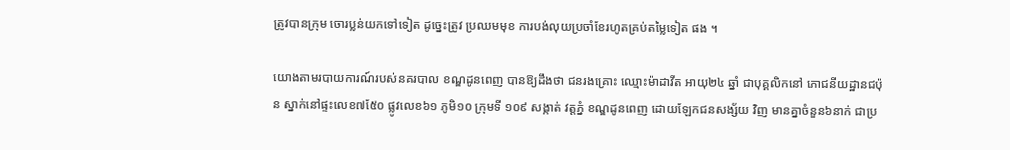ត្រូវបានក្រុម ចោរប្លន់យកទៅទៀត ដូច្នេះត្រូវ ប្រឈមមុខ ការបង់លុយប្រចាំខែរហូតគ្រប់តម្លៃទៀត ផង ។

យោងតាមរបាយការណ៍របស់នគរបាល ខណ្ឌដូនពេញ បានឱ្យដឹងថា ជនរងគ្រោះ ឈ្មោះម៉ាដាវីត អាយុ២៤ ឆ្នាំ ជាបុគ្គលិកនៅ ភោជនីយដ្ឋានជប៉ុន ស្នាក់នៅផ្ទះលេខ៧៥ែ០ ផ្លូវលេខ៦១ ភូមិ១០ ក្រុមទី ១០៩ សង្កាត់ វត្ដភ្នំ ខណ្ឌដូនពេញ ដោយឡែកជនសង្ស័យ វិញ មានគ្នាចំនួន៦នាក់ ជាប្រ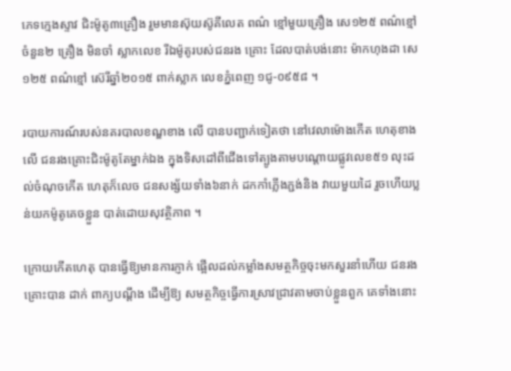ភេទក្មេងស្ទាវ ជិះម៉ូតូ៣គ្រឿង រួមមានស៊ុយស៊ូគីលេត ពណ៌ ខ្មៅមួយគ្រឿង សេ១២៥ ពណ៌ខ្មៅ ចំនួន២ គ្រឿង មិនចាំ ស្លាកលេខ រីឯម៉ូតូរបស់ជនរង គ្រោះ ដែលបាត់បង់នោះ ម៉ាកហុងដា សេ ១២៥ ពណ៌ខ្មៅ ស៊េរីឆ្នាំ២០១៥ ពាក់ស្លាក លេខភ្នំពេញ ១ជូ-០៩៥៨ ។

របាយការណ៍របស់នគរបាលខណ្ឌខាង លើ បានបញ្ជាក់ទៀតថា នៅវេលាម៉ោងកើត ហេតុខាងលើ ជនរងគ្រោះជិះម៉ូតូតែម្នាក់ឯង ក្នុងទិសដៅពីជើងទៅត្បូងតាមបណ្ដោយផ្លូវលេខ៥១ លុះដល់ចំណុចកើត ហេតុក៏លេច ជនសង្ស័យទាំង៦នាក់ ដកកាំភ្លើងភ្ជង់និង វាយមួយដៃ រួចហើយប្លន់យកម៉ូតូគេចខ្លួន បាត់ដោយសុវត្ថិភាព ។

ក្រោយកើតហេតុ បានធ្វើឱ្យមានការភ្ញាក់ ផ្អើលដល់កម្លាំងសមត្ថកិច្ចចុះមកសួរនាំហើយ ជនរងគ្រោះបាន ដាក់ ពាក្យបណ្ដឹង ដើម្បីឱ្យ សមត្ថកិច្ចធ្វើការស្រាវជ្រាវតាមចាប់ខ្លួនពួក គេទាំងនោះ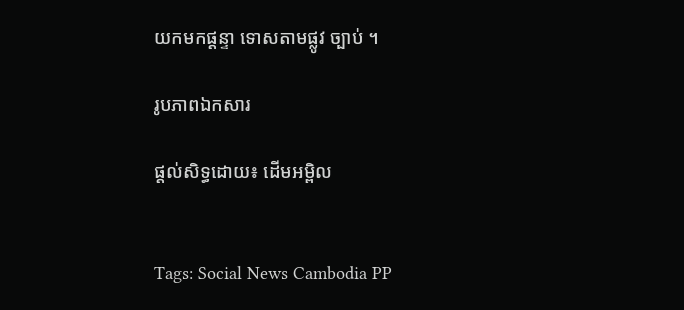យកមកផ្ដន្ទា ទោសតាមផ្លូវ ច្បាប់ ។

រូបភាពឯកសារ

ផ្ដល់សិទ្ធដោយ៖ ដើមអម្ពិល


Tags: Social News Cambodia PP